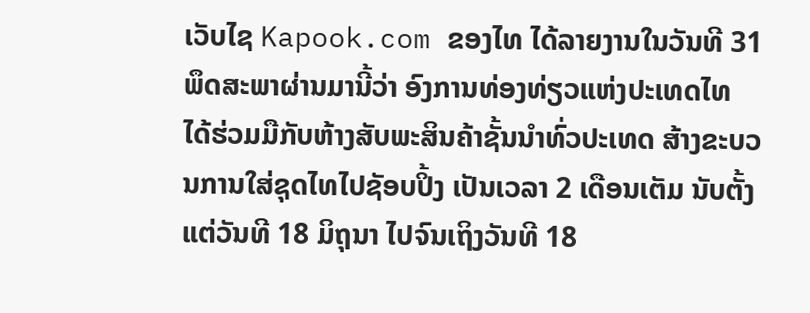ເວັບໄຊ Kapook.com ຂອງໄທ ໄດ້ລາຍງານໃນວັນທີ 31 ພຶດສະພາຜ່ານມານີ້ວ່າ ອົງການທ່ອງທ່ຽວແຫ່ງປະເທດໄທ ໄດ້ຮ່ວມມືກັບຫ້າງສັບພະສິນຄ້າຊັ້ນນຳທົ່ວປະເທດ ສ້າງຂະບວນການໃສ່ຊຸດໄທໄປຊັອບປິ້ງ ເປັນເວລາ 2 ເດືອນເຕັມ ນັບຕັ້ງແຕ່ວັນທີ 18 ມິຖຸນາ ໄປຈົນເຖິງວັນທີ 18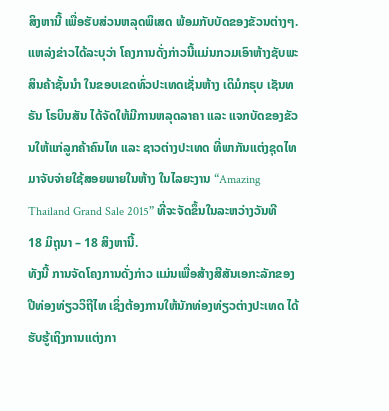ສິງຫານີ້ ເພື່ອຮັບສ່ວນຫລຸດພິເສດ ພ້ອມກັບບັດຂອງຂັວນຕ່າງໆ.
ແຫລ່ງຂ່າວໄດ້ລະບຸວ່າ ໂຄງການດັ່ງກ່າວນີ້ແມ່ນກວມເອົາຫ້າງຊັບພະສິນຄ້າຊັ້ນນຳ ໃນຂອບເຂດທົ່ວປະເທດເຊັ່ນຫ້າງ ເດິມໍກຣຸບ ເຊັນທຣັນ ໂຣບິນສັນ ໄດ້ຈັດໃຫ້ມີການຫລຸດລາຄາ ແລະ ແຈກບັດຂອງຂັວນໃຫ້ແກ່ລູກຄ້າຄົນໄທ ແລະ ຊາວຕ່າງປະເທດ ທີ່ພາກັນແຕ່ງຊຸດໄທມາຈັບຈ່າຍໃຊ້ສອຍພາຍໃນຫ້າງ ໃນໄລຍະງານ “Amazing Thailand Grand Sale 2015” ທີ່ຈະຈັດຂຶ້ນໃນລະຫວ່າງວັນທີ 18 ມິຖຸນາ – 18 ສິງຫານີ້.
ທັງນີ້ ການຈັດໂຄງການດັ່ງກ່າວ ແມ່ນເພື່ອສ້າງສີສັນເອກະລັກຂອງປີທ່ອງທ່ຽວວິຖີໄທ ເຊິ່ງຕ້ອງການໃຫ້ນັກທ່ອງທ່ຽວຕ່າງປະເທດ ໄດ້ຮັບຮູ້ເຖິງການແຕ່ງກາ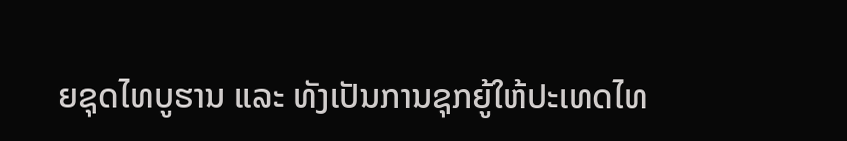ຍຊຸດໄທບູຮານ ແລະ ທັງເປັນການຊຸກຍູ້ໃຫ້ປະເທດໄທ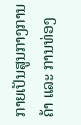ກາຍເປັນສູນກາງການຄ້າ ແລະ ການທ່ອງ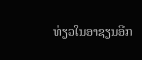ທ່ຽວໃນອາຊຽນອີກ